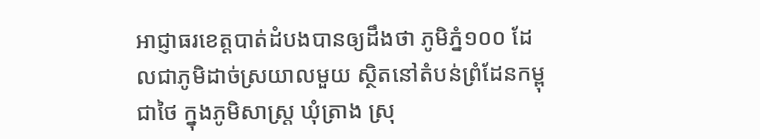អាជ្ញាធរខេត្តបាត់ដំបងបានឲ្យដឹងថា ភូមិភ្នំ១០០ ដែលជាភូមិដាច់ស្រយាលមួយ ស្ថិតនៅតំបន់ព្រំដែនកម្ពុជាថៃ ក្នុងភូមិសាស្រ្ត ឃុំត្រាង ស្រុ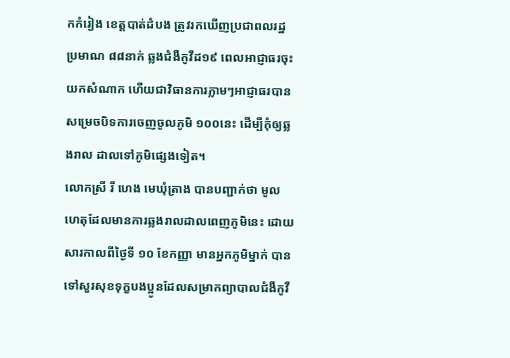កកំរៀង ខេត្តបាត់ដំបង ត្រូវរកឃើញប្រជាពលរដ្ឋ ប្រមាណ ៨៨នាក់ ឆ្លងជំងឺកូវីដ១៩ ពេលអាជ្ញាធរចុះយកសំណាក ហើយជាវិធានការភ្លាមៗអាជ្ញាធរបានសម្រេចបិទការចេញចូលភូមិ ១០០នេះ ដើម្បីកុំឲ្យឆ្លងរាល ដាលទៅភូមិផ្សេងទៀត។
លោកស្រី រី ហេង មេឃុំត្រាង បានបញ្ជាក់ថា មូលហេតុដែលមានការឆ្លងរាលដាលពេញភូមិនេះ ដោយសារកាលពីថ្ងៃទី ១០ ខែកញ្ញា មានអ្នកភូមិម្នាក់ បានទៅសួរសុខទុក្ខបងប្អូនដែលសម្រាកព្យាបាលជំងឺកូវី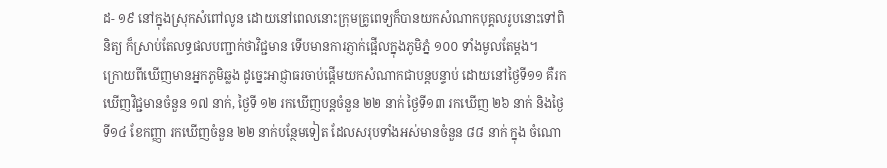ដ- ១៩ នៅក្នុងស្រុកសំពៅលូន ដោយនៅពេលនោះក្រុមគ្រូពេទ្យក៏បានយកសំណាកបុគ្គលរូបនោះទៅពិនិត្យ ក៏ស្រាប់តែលទ្ធផលបញ្ជាក់ថាវិជ្ជមាន ទើបមានការភ្ញាក់ផ្អើលក្នុងភូមិភ្នំ ១០០ ទាំងមូលតែម្តង។
ក្រោយពីឃើញមានអ្នកភូមិឆ្លង ដូច្នេះអាជ្ញាធរចាប់ផ្តើមយកសំណាកជាបន្តបន្ទាប់ ដោយនៅថ្ងៃទី១១ គឺរកឃើញវិជ្ជមានចំនួន ១៧ នាក់, ថ្ងៃទី ១២ រកឃើញបន្តចំនួន ២២ នាក់ ថ្ងៃទី១៣ រកឃើញ ២៦ នាក់ និងថ្ងៃទី១៤ ខែកញ្ញា រកឃើញចំនួន ២២ នាក់បន្ថែមទៀត ដែលសរុបទាំងអស់មានចំនួន ៨៨ នាក់ ក្នុង ចំណោ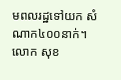មពលរដ្ឋទៅយក សំណាក៤០០នាក់។
លោក សុខ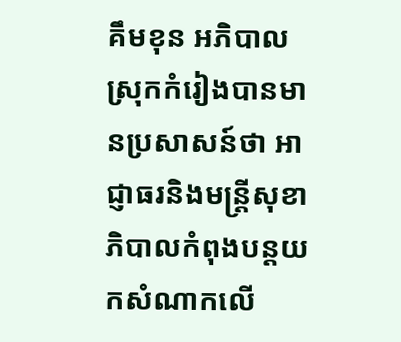គឹមខុន អភិបាលស្រុកកំរៀងបានមានប្រសាសន៍ថា អាជ្ញាធរនិងមន្រ្តីសុខាភិបាលកំពុងបន្តយកសំណាកលើ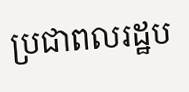ប្រជាពលរដ្ឋប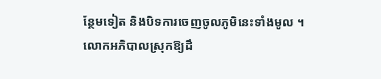ន្ថែមទៀត និងបិទការចេញចូលភូមិនេះទាំងមូល ។
លោកអភិបាលស្រុកឱ្យដឹ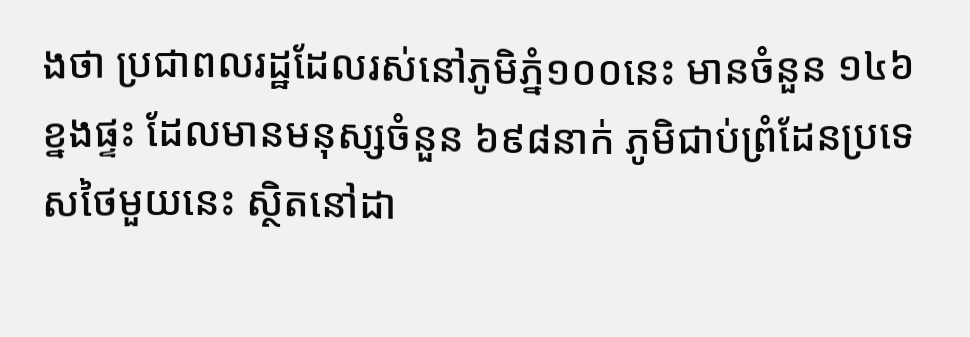ងថា ប្រជាពលរដ្ឋដែលរស់នៅភូមិភ្នំ១០០នេះ មានចំនួន ១៤៦ ខ្នងផ្ទះ ដែលមានមនុស្សចំនួន ៦៩៨នាក់ ភូមិជាប់ព្រំដែនប្រទេសថៃមួយនេះ ស្ថិតនៅដា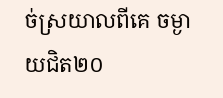ច់ស្រយាលពីគេ ចម្ងាយជិត២០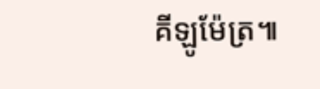គីឡូម៉ែត្រ៕